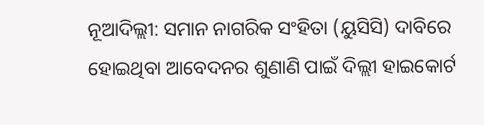ନୂଆଦିଲ୍ଲୀ: ସମାନ ନାଗରିକ ସଂହିତା (ୟୁସିସି) ଦାବିରେ ହୋଇଥିବା ଆବେଦନର ଶୁଣାଣି ପାଇଁ ଦିଲ୍ଲୀ ହାଇକୋର୍ଟ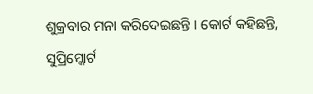ଶୁକ୍ରବାର ମନା କରିଦେଇଛନ୍ତି । କୋର୍ଟ କହିଛନ୍ତି, ସୁପ୍ରିମ୍କୋର୍ଟ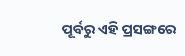ପୂର୍ବରୁ ଏହି ପ୍ରସଙ୍ଗରେ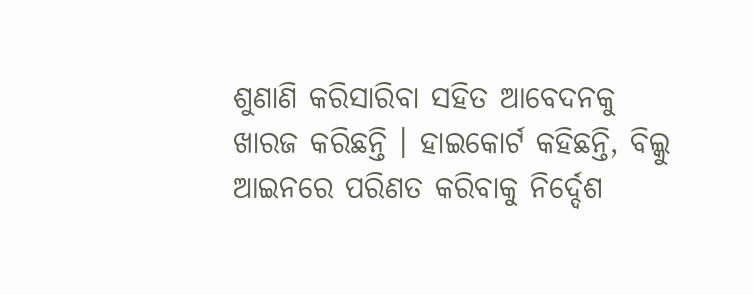ଶୁଣାଣି କରିସାରିବା ସହିତ ଆବେଦନକୁ ଖାରଜ କରିଛନ୍ତି । ହାଇକୋର୍ଟ କହିଛନ୍ତି, ବିଲ୍କୁ ଆଇନରେ ପରିଣତ କରିବାକୁ ନିର୍ଦ୍ଦେଶ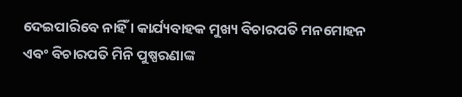ଦେଇପାରିବେ ନାହିଁ । କାର୍ଯ୍ୟବାହକ ମୁଖ୍ୟ ବିଚାରପତି ମନମୋହନ ଏବଂ ବିଚାରପତି ମିନି ପୁଷ୍ପରଣାଙ୍କ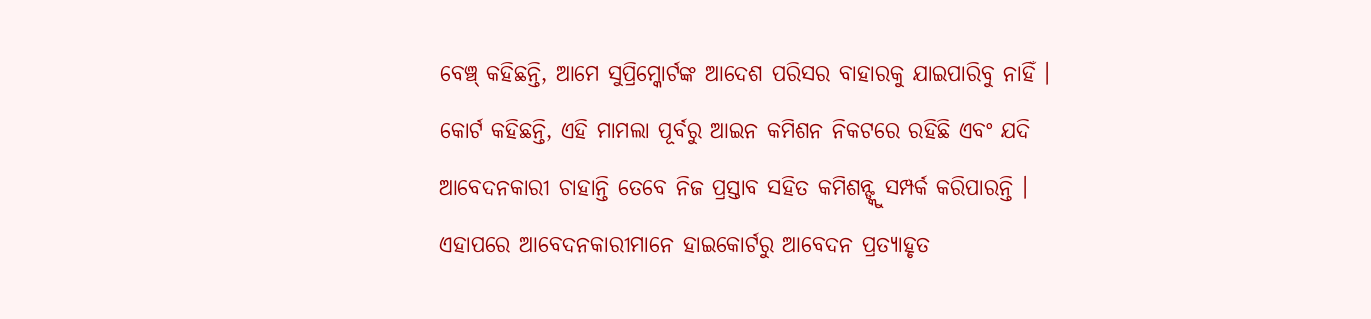ବେଞ୍ଚ୍ କହିଛନ୍ତି, ଆମେ ସୁପ୍ରିମ୍କୋର୍ଟଙ୍କ ଆଦେଶ ପରିସର ବାହାରକୁ ଯାଇପାରିବୁ ନାହିଁ ।
କୋର୍ଟ କହିଛନ୍ତି, ଏହି ମାମଲା ପୂର୍ବରୁ ଆଇନ କମିଶନ ନିକଟରେ ରହିଛି ଏବଂ ଯଦି ଆବେଦନକାରୀ ଚାହାନ୍ତି ତେବେ ନିଜ ପ୍ରସ୍ତାବ ସହିତ କମିଶନ୍ଙ୍କୁ ସମ୍ପର୍କ କରିପାରନ୍ତି । ଏହାପରେ ଆବେଦନକାରୀମାନେ ହାଇକୋର୍ଟରୁ ଆବେଦନ ପ୍ରତ୍ୟାହୃତ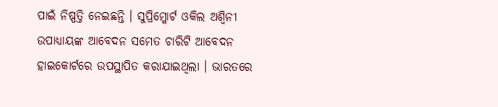ପାଇଁ ନିଷ୍ପତ୍ତି ନେଇଛନ୍ତି । ସୁପ୍ରିମ୍କୋର୍ଟ ଓକିଲ ଅଶ୍ୱିନୀ ଉପାଧ୍ୟାୟଙ୍କ ଆବେଦନ ସମେତ ଚାରିଟି ଆବେଦନ ହାଇକୋର୍ଟରେ ଉପସ୍ଥାପିତ କରାଯାଇଥିଲା । ଭାରତରେ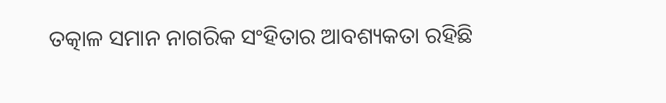ତତ୍କାଳ ସମାନ ନାଗରିକ ସଂହିତାର ଆବଶ୍ୟକତା ରହିଛି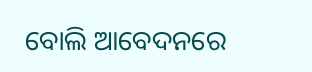ବୋଲି ଆବେଦନରେ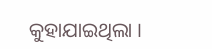କୁହାଯାଇଥିଲା ।